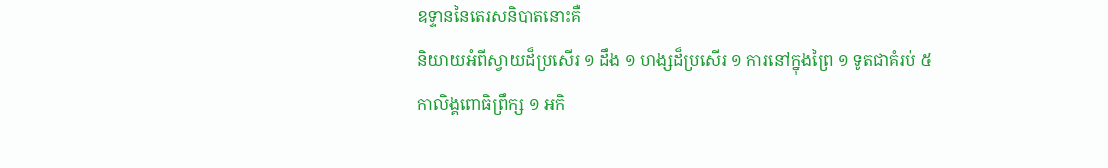ឧទ្ទាននៃតេរសនិបាតនោះគឺ
និយាយអំពីស្វាយដ៏ប្រសើរ ១ ដឹង ១ ហង្សដ៏ប្រសើរ ១ ការនៅក្នុងព្រៃ ១ ទូតជាគំរប់ ៥ កាលិង្គពោធិព្រឹក្ស ១ អកិ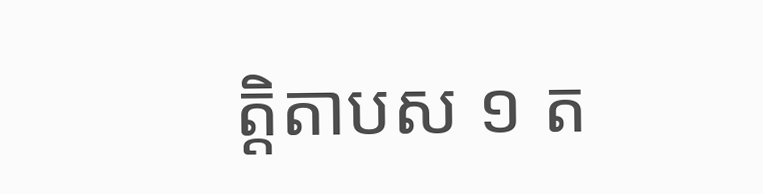ត្តិតាបស ១ ត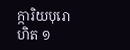ក្ការិយបុរោហិត ១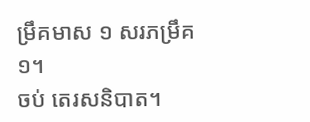ម្រឹគមាស ១ សរភម្រឹគ ១។
ចប់ តេរសនិបាត។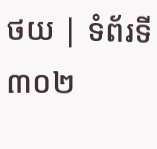ថយ | ទំព័រទី ៣០២